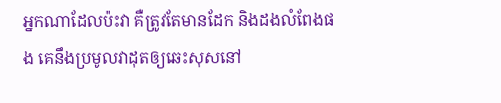អ្នកណាដែលប៉ះវា គឺត្រូវតែមានដែក និងដងលំពែងផង គេនឹងប្រមូលវាដុតឲ្យឆេះសុសនៅ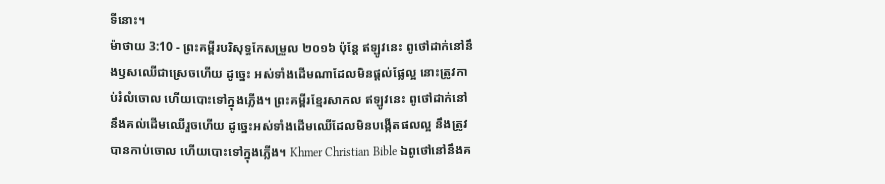ទីនោះ។
ម៉ាថាយ 3:10 - ព្រះគម្ពីរបរិសុទ្ធកែសម្រួល ២០១៦ ប៉ុន្តែ ឥឡូវនេះ ពូថៅដាក់នៅនឹងឫសឈើជាស្រេចហើយ ដូច្នេះ អស់ទាំងដើមណាដែលមិនផ្តល់ផ្លែល្អ នោះត្រូវកាប់រំលំចោល ហើយបោះទៅក្នុងភ្លើង។ ព្រះគម្ពីរខ្មែរសាកល ឥឡូវនេះ ពូថៅដាក់នៅនឹងគល់ដើមឈើរួចហើយ ដូច្នេះអស់ទាំងដើមឈើដែលមិនបង្កើតផលល្អ នឹងត្រូវបានកាប់ចោល ហើយបោះទៅក្នុងភ្លើង។ Khmer Christian Bible ឯពូថៅនៅនឹងគ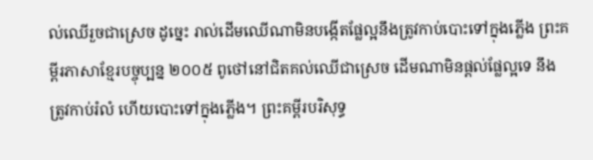ល់ឈើរួចជាស្រេច ដូច្នេះ រាល់ដើមឈើណាមិនបង្កើតផ្លែល្អនឹងត្រូវកាប់បោះទៅក្នុងភ្លើង ព្រះគម្ពីរភាសាខ្មែរបច្ចុប្បន្ន ២០០៥ ពូថៅនៅជិតគល់ឈើជាស្រេច ដើមណាមិនផ្ដល់ផ្លែល្អទេ នឹងត្រូវកាប់រំលំ ហើយបោះទៅក្នុងភ្លើង។ ព្រះគម្ពីរបរិសុទ្ធ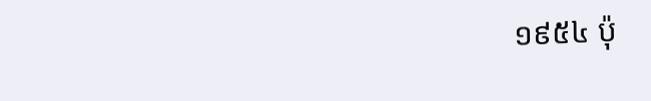១៩៥៤ ប៉ុ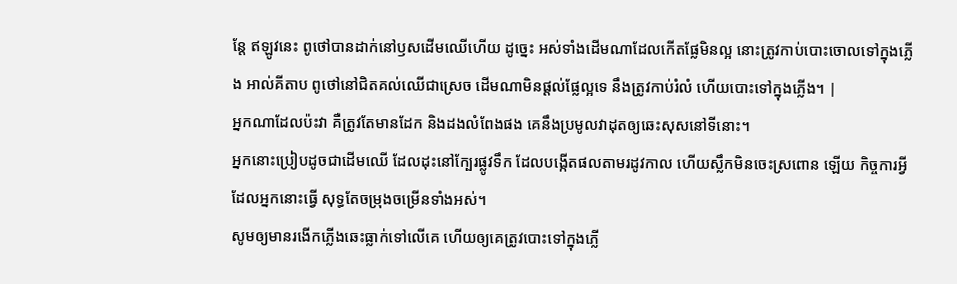ន្តែ ឥឡូវនេះ ពូថៅបានដាក់នៅឫសដើមឈើហើយ ដូច្នេះ អស់ទាំងដើមណាដែលកើតផ្លែមិនល្អ នោះត្រូវកាប់បោះចោលទៅក្នុងភ្លើង អាល់គីតាប ពូថៅនៅជិតគល់ឈើជាស្រេច ដើមណាមិនផ្ដល់ផ្លែល្អទេ នឹងត្រូវកាប់រំលំ ហើយបោះទៅក្នុងភ្លើង។ |
អ្នកណាដែលប៉ះវា គឺត្រូវតែមានដែក និងដងលំពែងផង គេនឹងប្រមូលវាដុតឲ្យឆេះសុសនៅទីនោះ។
អ្នកនោះប្រៀបដូចជាដើមឈើ ដែលដុះនៅក្បែរផ្លូវទឹក ដែលបង្កើតផលតាមរដូវកាល ហើយស្លឹកមិនចេះស្រពោន ឡើយ កិច្ចការអ្វីដែលអ្នកនោះធ្វើ សុទ្ធតែចម្រុងចម្រើនទាំងអស់។
សូមឲ្យមានរងើកភ្លើងឆេះធ្លាក់ទៅលើគេ ហើយឲ្យគេត្រូវបោះទៅក្នុងភ្លើ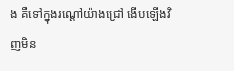ង គឺទៅក្នុងរណ្តៅយ៉ាងជ្រៅ ងើបឡើងវិញមិន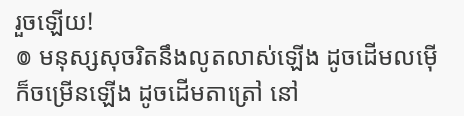រួចឡើយ!
៙ មនុស្សសុចរិតនឹងលូតលាស់ឡើង ដូចដើមលម៉ើ ក៏ចម្រើនឡើង ដូចដើមតាត្រៅ នៅ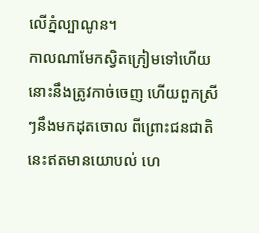លើភ្នំល្បាណូន។
កាលណាមែកស្វិតក្រៀមទៅហើយ នោះនឹងត្រូវកាច់ចេញ ហើយពួកស្រីៗនឹងមកដុតចោល ពីព្រោះជនជាតិនេះឥតមានយោបល់ ហេ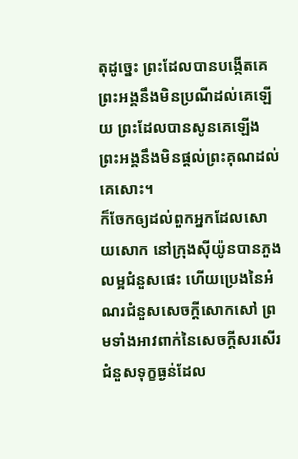តុដូច្នេះ ព្រះដែលបានបង្កើតគេ ព្រះអង្គនឹងមិនប្រណីដល់គេឡើយ ព្រះដែលបានសូនគេឡើង ព្រះអង្គនឹងមិនផ្តល់ព្រះគុណដល់គេសោះ។
ក៏ចែកឲ្យដល់ពួកអ្នកដែលសោយសោក នៅក្រុងស៊ីយ៉ូនបានភួងលម្អជំនួសផេះ ហើយប្រេងនៃអំណរជំនួសសេចក្ដីសោកសៅ ព្រមទាំងអាវពាក់នៃសេចក្ដីសរសើរ ជំនួសទុក្ខធ្ងន់ដែល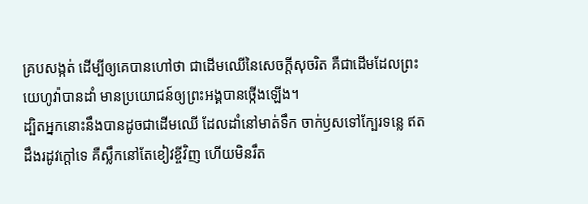គ្របសង្កត់ ដើម្បីឲ្យគេបានហៅថា ជាដើមឈើនៃសេចក្ដីសុចរិត គឺជាដើមដែលព្រះយេហូវ៉ាបានដាំ មានប្រយោជន៍ឲ្យព្រះអង្គបានថ្កើងឡើង។
ដ្បិតអ្នកនោះនឹងបានដូចជាដើមឈើ ដែលដាំនៅមាត់ទឹក ចាក់ឫសទៅក្បែរទន្លេ ឥតដឹងរដូវក្តៅទេ គឺស្លឹកនៅតែខៀវខ្ចីវិញ ហើយមិនរឹត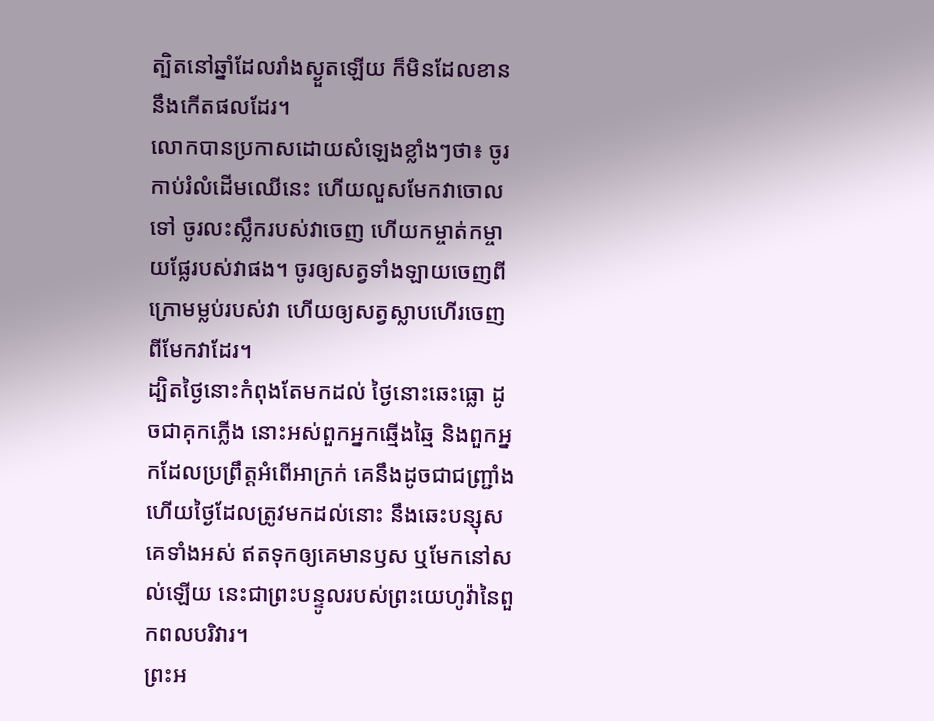ត្បិតនៅឆ្នាំដែលរាំងស្ងួតឡើយ ក៏មិនដែលខាននឹងកើតផលដែរ។
លោកបានប្រកាសដោយសំឡេងខ្លាំងៗថា៖ ចូរកាប់រំលំដើមឈើនេះ ហើយលួសមែកវាចោលទៅ ចូរលះស្លឹករបស់វាចេញ ហើយកម្ចាត់កម្ចាយផ្លែរបស់វាផង។ ចូរឲ្យសត្វទាំងឡាយចេញពីក្រោមម្លប់របស់វា ហើយឲ្យសត្វស្លាបហើរចេញពីមែកវាដែរ។
ដ្បិតថ្ងៃនោះកំពុងតែមកដល់ ថ្ងៃនោះឆេះធ្លោ ដូចជាគុកភ្លើង នោះអស់ពួកអ្នកឆ្មើងឆ្មៃ និងពួកអ្នកដែលប្រព្រឹត្តអំពើអាក្រក់ គេនឹងដូចជាជញ្ជ្រាំង ហើយថ្ងៃដែលត្រូវមកដល់នោះ នឹងឆេះបន្សុសគេទាំងអស់ ឥតទុកឲ្យគេមានឫស ឬមែកនៅសល់ឡើយ នេះជាព្រះបន្ទូលរបស់ព្រះយេហូវ៉ានៃពួកពលបរិវារ។
ព្រះអ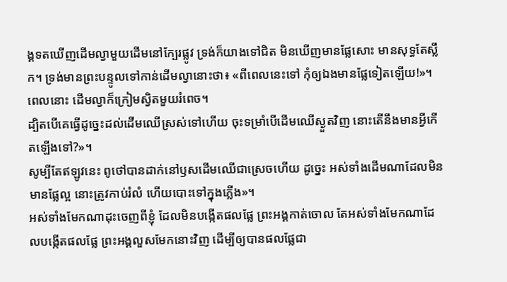ង្គទតឃើញដើមល្វាមួយដើមនៅក្បែរផ្លូវ ទ្រង់ក៏យាងទៅជិត មិនឃើញមានផ្លែសោះ មានសុទ្ធតែស្លឹក។ ទ្រង់មានព្រះបន្ទូលទៅកាន់ដើមល្វានោះថា៖ «ពីពេលនេះទៅ កុំឲ្យឯងមានផ្លែទៀតឡើយ!»។ ពេលនោះ ដើមល្វាក៏ក្រៀមស្វិតមួយរំពេច។
ដ្បិតបើគេធ្វើដូច្នេះដល់ដើមឈើស្រស់ទៅហើយ ចុះទម្រាំបើដើមឈើស្ងួតវិញ នោះតើនឹងមានអ្វីកើតឡើងទៅ?»។
សូម្បីតែឥឡូវនេះ ពូថៅបានដាក់នៅឫសដើមឈើជាស្រេចហើយ ដូច្នេះ អស់ទាំងដើមណាដែលមិនមានផ្លែល្អ នោះត្រូវកាប់រំលំ ហើយបោះទៅក្នុងភ្លើង»។
អស់ទាំងមែកណាដុះចេញពីខ្ញុំ ដែលមិនបង្កើតផលផ្លែ ព្រះអង្គកាត់ចោល តែអស់ទាំងមែកណាដែលបង្កើតផលផ្លែ ព្រះអង្គលួសមែកនោះវិញ ដើម្បីឲ្យបានផលផ្លែជា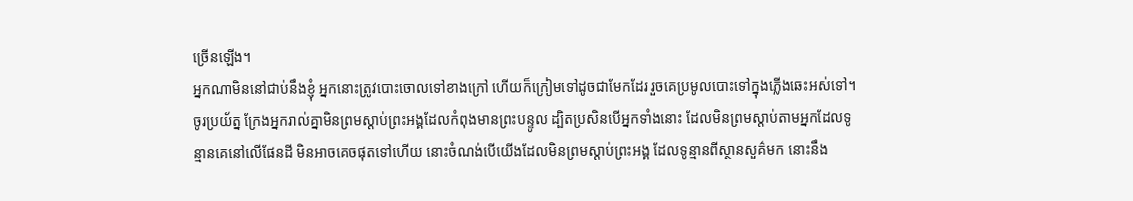ច្រើនឡើង។
អ្នកណាមិននៅជាប់នឹងខ្ញុំ អ្នកនោះត្រូវបោះចោលទៅខាងក្រៅ ហើយក៏ក្រៀមទៅដូចជាមែកដែរ រួចគេប្រមូលបោះទៅក្នុងភ្លើងឆេះអស់ទៅ។
ចូរប្រយ័ត្ន ក្រែងអ្នករាល់គ្នាមិនព្រមស្ដាប់ព្រះអង្គដែលកំពុងមានព្រះបន្ទូល ដ្បិតប្រសិនបើអ្នកទាំងនោះ ដែលមិនព្រមស្តាប់តាមអ្នកដែលទូន្មានគេនៅលើផែនដី មិនអាចគេចផុតទៅហើយ នោះចំណង់បើយើងដែលមិនព្រមស្ដាប់ព្រះអង្គ ដែលទូន្មានពីស្ថានសួគ៌មក នោះនឹង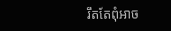រឹតតែពុំអាច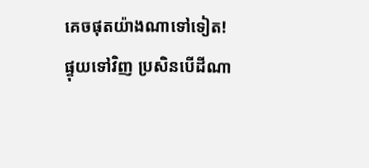គេចផុតយ៉ាងណាទៅទៀត!
ផ្ទុយទៅវិញ ប្រសិនបើដីណា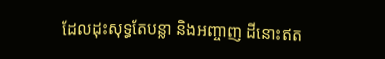ដែលដុះសុទ្ធតែបន្លា និងអញ្ចាញ ដីនោះឥត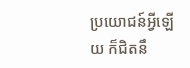ប្រយោជន៍អ្វីឡើយ ក៏ជិតនឹ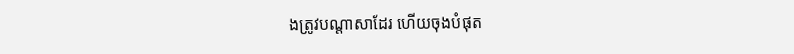ងត្រូវបណ្តាសាដែរ ហើយចុងបំផុត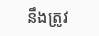នឹងត្រូវ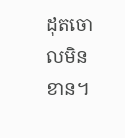ដុតចោលមិនខាន។